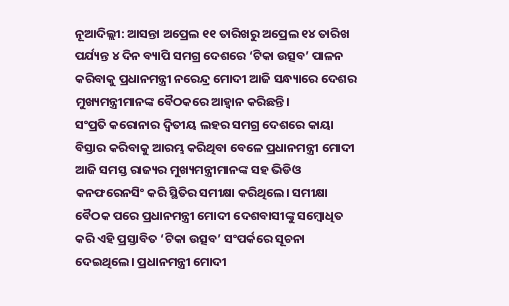ନୂଆଦିଲ୍ଲୀ: ଆସନ୍ତା ଅପ୍ରେଲ ୧୧ ତାରିଖରୁ ଅପ୍ରେଲ ୧୪ ତାରିଖ ପର୍ଯ୍ୟନ୍ତ ୪ ଦିନ ବ୍ୟାପି ସମଗ୍ର ଦେଶରେ ‘ଟିକା ଉତ୍ସବ’ ପାଳନ କରିବାକୁ ପ୍ରଧାନମନ୍ତ୍ରୀ ନରେନ୍ଦ୍ର ମୋଦୀ ଆଜି ସନ୍ଧ୍ୟାରେ ଦେଶର ମୁଖ୍ୟମନ୍ତ୍ରୀମାନଙ୍କ ବୈଠକରେ ଆହ୍ଵାନ କରିଛନ୍ତି।
ସଂପ୍ରତି କରୋନାର ଦ୍ୱିତୀୟ ଲହର ସମଗ୍ର ଦେଶରେ କାୟା ବିସ୍ତାର କରିବାକୁ ଆରମ୍ଭ କରିଥିବା ବେଳେ ପ୍ରଧାନମନ୍ତ୍ରୀ ମୋଦୀ ଆଜି ସମସ୍ତ ରାଜ୍ୟର ମୁଖ୍ୟମନ୍ତ୍ରୀମାନଙ୍କ ସହ ଭିଡିଓ କନଫରେନସିଂ କରି ସ୍ଥିତିର ସମୀକ୍ଷା କରିଥିଲେ। ସମୀକ୍ଷା ବୈଠକ ପରେ ପ୍ରଧାନମନ୍ତ୍ରୀ ମୋଦୀ ଦେଶବାସୀଙ୍କୁ ସମ୍ବୋଧିତ କରି ଏହି ପ୍ରସ୍ତାବିତ ‘ଟିକା ଉତ୍ସବ’ ସଂପର୍କରେ ସୂଚନା ଦେଇଥିଲେ। ପ୍ରଧାନମନ୍ତ୍ରୀ ମୋଦୀ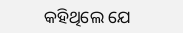କହିଥିଲେ ଯେ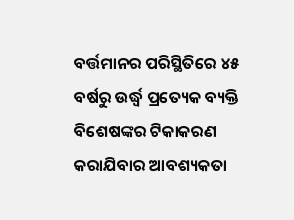ବର୍ତ୍ତମାନର ପରିସ୍ଥିତିରେ ୪୫ ବର୍ଷରୁ ଉର୍ଦ୍ଧ୍ୱ ପ୍ରତ୍ୟେକ ବ୍ୟକ୍ତି ବିଶେଷଙ୍କର ଟିକାକରଣ କରାଯିବାର ଆବଶ୍ୟକତା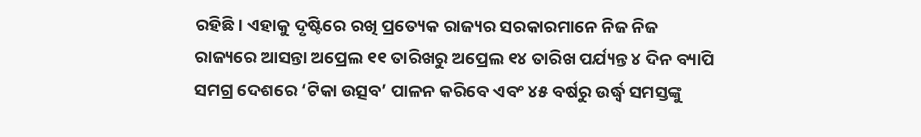ରହିଛି। ଏହାକୁ ଦୃଷ୍ଟିରେ ରଖି ପ୍ରତ୍ୟେକ ରାଜ୍ୟର ସରକାରମାନେ ନିଜ ନିଜ ରାଜ୍ୟରେ ଆସନ୍ତା ଅପ୍ରେଲ ୧୧ ତାରିଖରୁ ଅପ୍ରେଲ ୧୪ ତାରିଖ ପର୍ଯ୍ୟନ୍ତ ୪ ଦିନ ବ୍ୟାପି ସମଗ୍ର ଦେଶରେ ‘ଟିକା ଉତ୍ସବ’ ପାଳନ କରିବେ ଏବଂ ୪୫ ବର୍ଷରୁ ଉର୍ଦ୍ଧ୍ୱ ସମସ୍ତଙ୍କୁ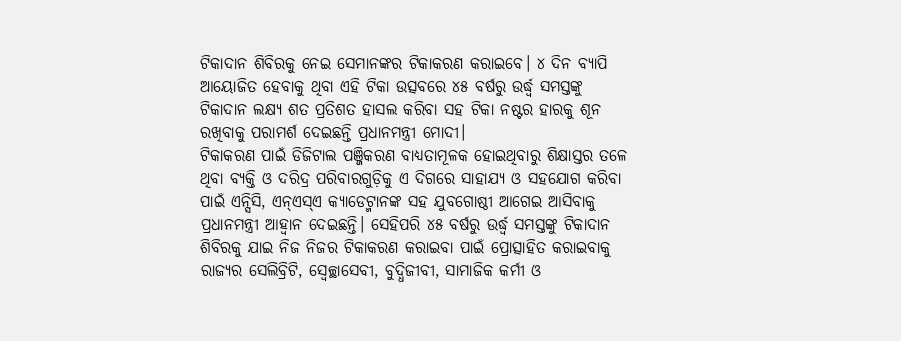ଟିକାଦାନ ଶିବିରକୁ ନେଇ ସେମାନଙ୍କର ଟିକାକରଣ କରାଇବେ। ୪ ଦିନ ବ୍ୟାପି ଆୟୋଜିତ ହେବାକୁ ଥିବା ଏହି ଟିକା ଉତ୍ସବରେ ୪୫ ବର୍ଷରୁ ଉର୍ଦ୍ଧ୍ୱ ସମସ୍ତଙ୍କୁ ଟିକାଦାନ ଲକ୍ଷ୍ୟ ଶତ ପ୍ରତିଶତ ହାସଲ କରିବା ସହ ଟିକା ନଷ୍ଟର ହାରକୁ ଶୂନ ରଖିବାକୁ ପରାମର୍ଶ ଦେଇଛନ୍ତି ପ୍ରଧାନମନ୍ତ୍ରୀ ମୋଦୀ।
ଟିକାକରଣ ପାଇଁ ଡିଜିଟାଲ ପଞ୍ଜିକରଣ ବାଧ୍ୟତାମୂଳକ ହୋଇଥିବାରୁ ଶିକ୍ଷାସ୍ତର ତଳେ ଥିବା ବ୍ୟକ୍ତି ଓ ଦରିଦ୍ର ପରିବାରଗୁଡ଼ିକୁ ଏ ଦିଗରେ ସାହାଯ୍ୟ ଓ ସହଯୋଗ କରିବା ପାଇଁ ଏନ୍ସିସି, ଏନ୍ଏସ୍ଏ କ୍ୟାଡେଟ୍ମାନଙ୍କ ସହ ଯୁବଗୋଷ୍ଠୀ ଆଗେଇ ଆସିବାକୁ ପ୍ରଧାନମନ୍ତ୍ରୀ ଆହ୍ଵାନ ଦେଇଛନ୍ତି। ସେହିପରି ୪୫ ବର୍ଷରୁ ଉର୍ଦ୍ଧ୍ୱ ସମସ୍ତଙ୍କୁ ଟିକାଦାନ ଶିବିରକୁ ଯାଇ ନିଜ ନିଜର ଟିକାକରଣ କରାଇବା ପାଇଁ ପ୍ରୋତ୍ସାହିତ କରାଇବାକୁ ରାଜ୍ୟର ସେଲିବ୍ରିଟି, ସ୍ୱେଚ୍ଛାସେବୀ, ବୁଦ୍ଧିଜୀବୀ, ସାମାଜିକ କର୍ମୀ ଓ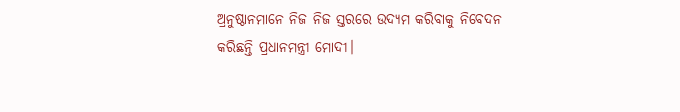ଅ୍ରନୁଷ୍ଠାନମାନେ ନିଜ ନିଜ ସ୍ତରରେ ଉଦ୍ୟମ କରିବାକୁ ନିବେଦନ କରିଛନ୍ତି ପ୍ରଧାନମନ୍ତ୍ରୀ ମୋଦୀ।